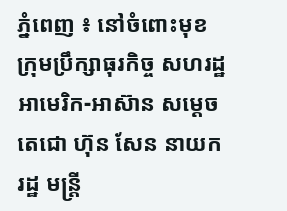ភ្នំពេញ ៖ នៅចំពោះមុខ ក្រុមប្រឹក្សាធុរកិច្ច សហរដ្ឋ អាមេរិក-អាស៊ាន សម្ដេចតេជោ ហ៊ុន សែន នាយករដ្ឋ មន្ដ្រី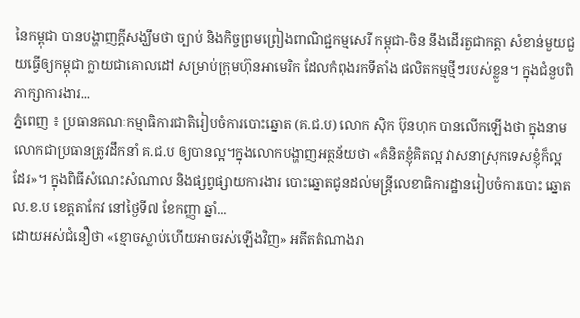នៃកម្ពុជា បានបង្ហាញក្ដីសង្ឃឹមថា ច្បាប់ និងកិច្ចព្រមព្រៀងពាណិជ្ជកម្មសេរី កម្ពុជា-ចិន នឹងដើរតួជាកត្តា សំខាន់មួយជួយធ្វើឲ្យកម្ពុជា ក្លាយជាគោលដៅ សម្រាប់ក្រុមហ៊ុនអាមេរិក ដែលកំពុងរកទីតាំង ផលិតកម្មថ្មីៗរបស់ខ្លួន។ ក្នុងជំនួបពិភាក្សាការងារ...
ភ្នំពេញ ៖ ប្រធានគណៈកម្មាធិការជាតិរៀបចំការបោះឆ្នោត (គ.ជ.ប) លោក ស៊ិក ប៊ុនហុក បានលើកឡើងថា ក្នុងនាមលោកជាប្រធានត្រូវដឹកនាំ គ.ជ.ប ឲ្យបានល្អ។ក្នុងលោកបង្ហាញអត្ថន័យថា «គំនិតខ្ញុំគិតល្អ វាសនាស្រុកទេសខ្ញុំក៏ល្អដែរ»។ ក្នុងពិធីសំណេះសំណាល និងផ្សព្វផ្សាយការងារ បោះឆ្នោតជូនដល់មន្ដ្រីលេខាធិការដ្ឋានរៀបចំការបោះ ឆ្នោត ល.ខ.ប ខេត្តតាកែវ នៅថ្ងៃទី៧ ខែកញ្ញា ឆ្នាំ...
ដោយអស់ជំនឿថា «ខ្មោចស្លាប់ហើយអាចរស់ឡើងវិញ» អតីតតំណាងរា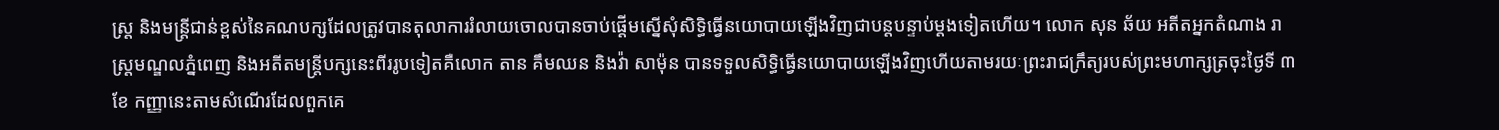ស្ត្រ និងមន្ត្រីជាន់ខ្ពស់នៃគណបក្សដែលត្រូវបានតុលាការរំលាយចោលបានចាប់ផ្តើមស្នើសុំសិទ្ធិធ្វើនយោបាយឡើងវិញជាបន្តបន្ទាប់ម្តងទៀតហើយ។ លោក សុន ឆ័យ អតីតអ្នកតំណាង រាស្ត្រមណ្ឌលភ្នំពេញ និងអតីតមន្ត្រីបក្សនេះពីររូបទៀតគឺលោក តាន គឹមឈន និងវ៉ា សាម៉ុន បានទទួលសិទ្ធិធ្វើនយោបាយឡើងវិញហើយតាមរយៈព្រះរាជក្រឹត្យរបស់ព្រះមហាក្សត្រចុះថ្ងៃទី ៣ ខែ កញ្ញានេះតាមសំណើរដែលពួកគេ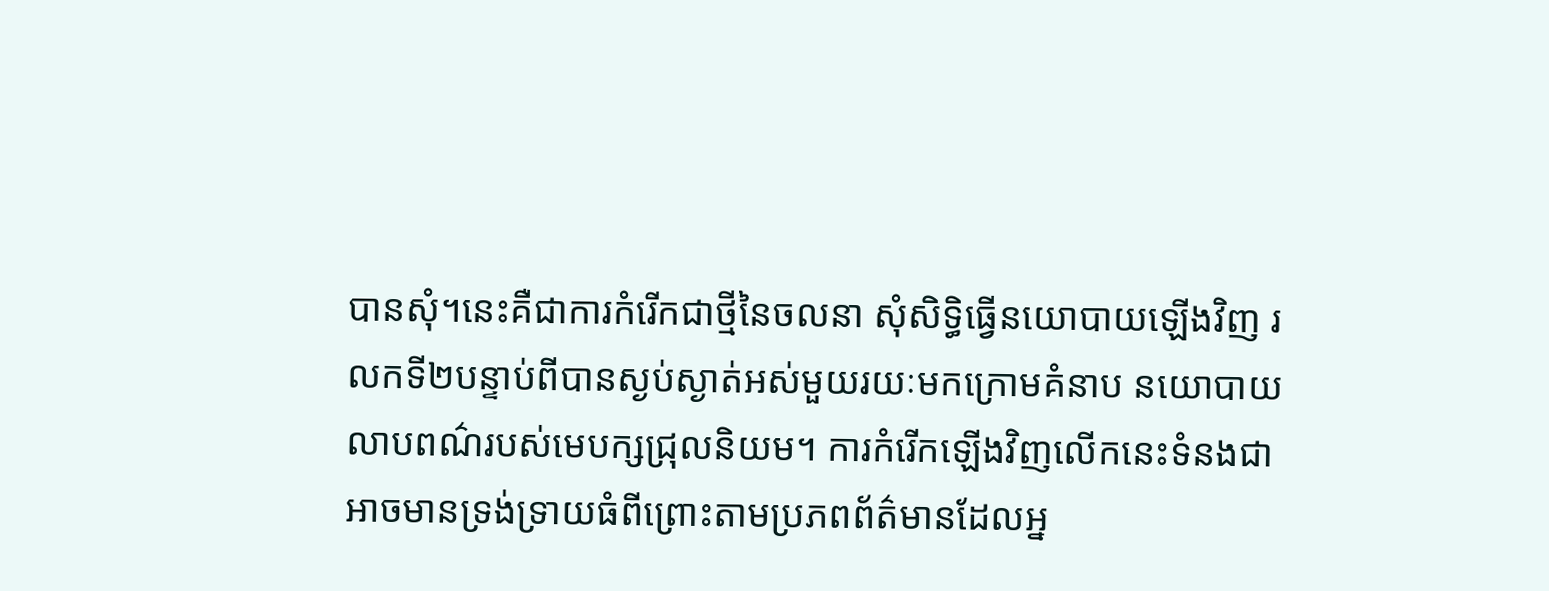បានសុំ។នេះគឺជាការកំរើកជាថ្មីនៃចលនា សុំសិទ្ធិធ្វើនយោបាយឡើងវិញ រលកទី២បន្ទាប់ពីបានស្ងប់ស្ងាត់អស់មួយរយៈមកក្រោមគំនាប នយោបាយលាបពណ៌របស់មេបក្សជ្រុលនិយម។ ការកំរើកឡើងវិញលើកនេះទំនងជាអាចមានទ្រង់ទ្រាយធំពីព្រោះតាមប្រភពព័ត៌មានដែលអ្ន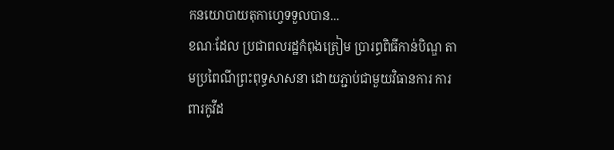កនយោបាយតុកាហ្វេទទួលបាន...
ខណៈដែល ប្រជាពលរដ្ឋកំពុងត្រៀម ប្រារព្ធពិធីកាន់បិណ្ឌ តាមប្រពៃណីព្រះពុទ្ធសាសនា ដោយភ្ជាប់ជាមួយវិធានការ ការពារកូវីដ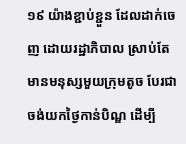១៩ យ៉ាងខ្ជាប់ខ្ជួន ដែលដាក់ចេញ ដោយរដ្ឋាភិបាល ស្រាប់តែមានមនុស្សមួយក្រុមតូច បែរជាចង់យកថ្ងៃកាន់បិណ្ឌ ដើម្បី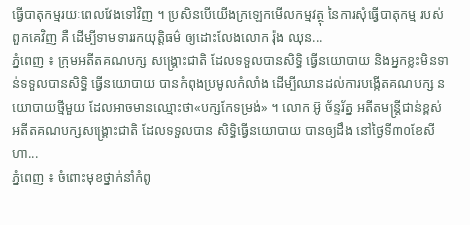ធ្វើបាតុកម្មរយៈពេលវែងទៅវិញ ។ ប្រសិនបើយើងក្រឡេកមើលកម្មវត្ថុ នៃការសុំធ្វើបាតុកម្ម របស់ពួកគេវិញ គឺ ដើម្បីទាមទាររកយុត្តិធម៌ ឲ្យដោះលែងលោក រ៉ុង ឈុន...
ភ្នំពេញ ៖ ក្រុមអតីតគណបក្ស សង្គ្រោះជាតិ ដែលទទួលបានសិទ្ធិ ធ្វើនយោបាយ និងអ្នកខ្លះមិនទាន់ទទួលបានសិទ្ធិ ធ្វើនយោបាយ បានកំពុងប្រមូលកំលាំង ដើម្បីឈានដល់ការបង្កើតគណបក្ស នយោបាយថ្មីមួយ ដែលអាចមានឈ្មោះថា«បក្សកែទម្រង់» ។ លោក អ៊ូ ច័ន្ទរ័ត្ន អតីតមន្ត្រីជាន់ខ្ពស់ អតីតគណបក្សសង្គ្រោះជាតិ ដែលទទួលបាន សិទ្ធិធ្វើនយោបាយ បានឲ្យដឹង នៅថ្ងៃទី៣០ខែសីហា...
ភ្នំពេញ ៖ ចំពោះមុខថ្នាក់នាំកំពូ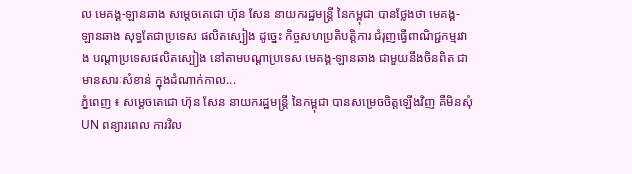ល មេគង្គ-ឡានឆាង សម្ដេចតេជោ ហ៊ុន សែន នាយករដ្ឋមន្ដ្រី នៃកម្ពុជា បានថ្លែងថា មេគង្គ-ឡានឆាង សុទ្ធតែជាប្រទេស ផលិតស្បៀង ដូច្នេះ កិច្ចសហប្រតិបត្តិការ ជំរុញធ្វើពាណិជ្ជកម្មរវាង បណ្ដាប្រទេសផលិតស្បៀង នៅតាមបណ្ដាប្រទេស មេគង្គ-ឡានឆាង ជាមួយនឹងចិនពិត ជាមានសារៈសំខាន់ ក្នុងដំណាក់កាល...
ភ្នំពេញ ៖ សម្ដេចតេជោ ហ៊ុន សែន នាយករដ្ឋមន្ត្រី នៃកម្ពុជា បានសម្រេចចិត្តឡើងវិញ គឺមិនសុំUN ពន្យារពេល ការវិល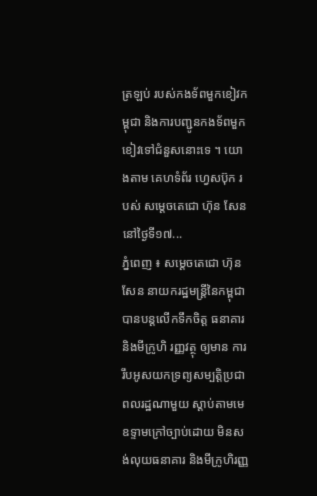ត្រឡប់ របស់កងទ័ពមួកខៀវកម្ពុជា និងការបញ្ជូនកងទ័ពមួកខៀវទៅជំនួសនោះទេ ។ យោងតាម គេហទំព័រ ហ្វេសប៊ុក របស់ សម្ដេចតេជោ ហ៊ុន សែន នៅថ្ងៃទី១៧...
ភ្នំពេញ ៖ សម្ដេចតេជោ ហ៊ុន សែន នាយករដ្ឋមន្ដ្រីនៃកម្ពុជា បានបន្ដលើកទឹកចិត្ត ធនាគារ និងមីក្រូហិ រញ្ញវត្ថុ ឲ្យមាន ការរឹបអូសយកទ្រព្យសម្បត្តិប្រជាពលរដ្ឋណាមួយ ស្ដាប់តាមមេឧទ្ទាមក្រៅច្បាប់ដោយ មិនសង់លុយធនាគារ និងមីក្រូហិរញ្ញ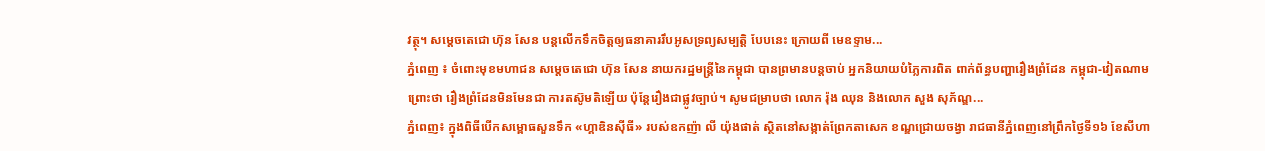វត្ថុ។ សម្ដេចតេជោ ហ៊ុន សែន បន្ដលើកទឹកចិត្តឲ្យធនាគាររឹបអូសទ្រព្យសម្បត្តិ បែបនេះ ក្រោយពី មេឧទ្ទាម...
ភ្នំពេញ ៖ ចំពោះមុខមហាជន សម្ដេចតេជោ ហ៊ុន សែន នាយករដ្ឋមន្ដ្រីនៃកម្ពុជា បានព្រមានបន្តចាប់ អ្នកនិយាយបំភ្លៃការពិត ពាក់ព័ន្ធបញ្ហារឿងព្រំដែន កម្ពុជា-វៀតណាម ព្រោះថា រឿងព្រំដែនមិនមែនជា ការតស៊ូមតិឡើយ ប៉ុន្តែរឿងជាផ្លូវច្បាប់។ សូមជម្រាបថា លោក រ៉ុង ឈុន និងលោក សួង សុភ័ណ្ឌ...
ភ្នំពេញ៖ ក្នុងពិធីបើកសម្ពោធសួនទឹក «ហ្គាឌិនស៊ីធី» របស់ឧកញ៉ា លី យ៉ុងផាត់ ស្ថិតនៅសង្កាត់ព្រែកតាសេក ខណ្ឌជ្រោយចង្វា រាជធានីភ្នំពេញនៅព្រឹកថ្ងៃទី១៦ ខែសីហា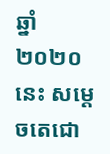ឆ្នាំ២០២០នេះ សម្តេចតេជោ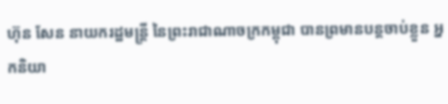ហ៊ុន សែន នាយករដ្ឋមន្ត្រី នៃព្រះរាជាណាចក្រកម្ពុជា បានព្រមានបន្តចាប់ខ្លួន អ្នកនិយា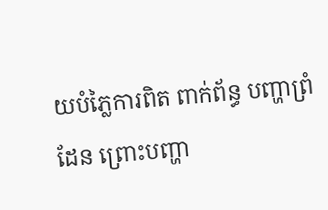យបំភ្លៃការពិត ពាក់ព័ន្ធ បញ្ហាព្រំដែន ព្រោះបញ្ហា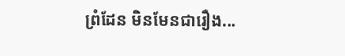ព្រំដែន មិនមែនជារឿង...